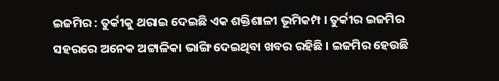ଇଜମିର : ତୁର୍କୀକୁ ଥରାଇ ଦେଇଛି ଏକ ଶକ୍ତିଶାଳୀ ଭୂମିକମ୍ପ । ତୁର୍କୀର ଇଜମିର ସହରରେ ଅନେକ ଅଟ୍ଟାଳିକା ଭାଙ୍ଗି ଦେଇଥିବା ଖବର ରହିଛି । ଇଜମିର ହେଉଛି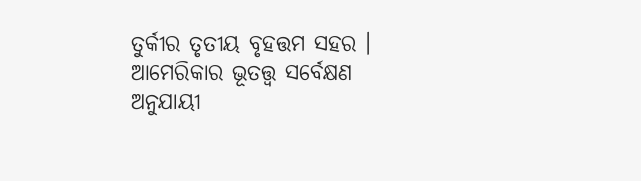ତୁର୍କୀର ତୃତୀୟ ବୃହତ୍ତମ ସହର ।
ଆମେରିକାର ଭୂତତ୍ତ୍ୱ ସର୍ବେକ୍ଷଣ ଅନୁଯାୟୀ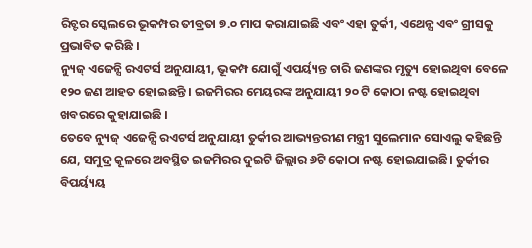ରିଚ୍ଟର ସ୍କେଲରେ ଭୂକମ୍ପର ତୀବ୍ରତା ୭.୦ ମାପ କରାଯାଇଛି ଏବଂ ଏହା ତୁର୍କୀ, ଏଥେନ୍ସ ଏବଂ ଗ୍ରୀସକୁ ପ୍ରଭାବିତ କରିଛି ।
ନ୍ୟୁଜ୍ ଏଜେନ୍ସି ରଏଟର୍ସ ଅନୁଯାୟୀ, ଭୂକମ୍ପ ଯୋଗୁଁ ଏପର୍ୟ୍ୟନ୍ତ ଚାରି ଜଣଙ୍କର ମୃତ୍ୟୁ ହୋଇଥିବା ବେଳେ ୧୨୦ ଜଣ ଆହତ ହୋଇଛନ୍ତି । ଇଜମିରର ମେୟରଙ୍କ ଅନୁଯାୟୀ ୨୦ ଟି କୋଠା ନଷ୍ଟ ହୋଇଥିବା ଖବରରେ କୁହାଯାଇଛି ।
ତେବେ ନ୍ୟୁଜ୍ ଏଜେନ୍ସି ରଏଟର୍ସ ଅନୁଯାୟୀ ତୁର୍କୀର ଆଭ୍ୟନ୍ତରୀଣ ମନ୍ତ୍ରୀ ସୁଲେମାନ ସୋଏଲୁ କହିଛନ୍ତି ଯେ, ସମୁଦ୍ର କୂଳରେ ଅବସ୍ଥିତ ଇଜମିରର ଦୁଇଟି ଜିଲ୍ଲାର ୬ଟି କୋଠା ନଷ୍ଟ ହୋଇଯାଇଛି। ତୁର୍କୀର ବିପର୍ୟ୍ୟୟ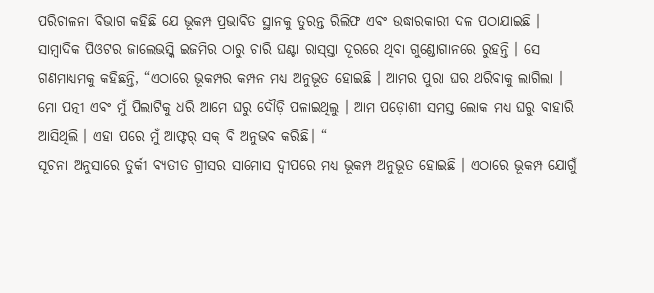ପରିଚାଳନା ବିଭାଗ କହିଛି ଯେ ଭୂକମ୍ପ ପ୍ରଭାବିତ ସ୍ଥାନକୁ ତୁରନ୍ତ ରିଲିଫ ଏବଂ ଉଦ୍ଧାରକାରୀ ଦଳ ପଠାଯାଇଛି ।
ସାମ୍ବାଦିକ ପିଓଟର ଜାଲେଭସ୍କି ଇଜମିର ଠାରୁ ଚାରି ଘଣ୍ଟା ରାସ୍ସ୍ତା ଦୂରରେ ଥିବା ଗୁଣ୍ଡୋଗାନରେ ରୁହନ୍ତି । ସେ ଗଣମାଧ୍ୟମକୁ କହିଛନ୍ତି, “ଏଠାରେ ଭୂକମ୍ପର କମ୍ପନ ମଧ୍ୟ ଅନୁଭୂତ ହୋଇଛି । ଆମର ପୁରା ଘର ଥରିବାକୁ ଲାଗିଲା । ମୋ ପତ୍ନୀ ଏବଂ ମୁଁ ପିଲାଟିକୁ ଧରି ଆମେ ଘରୁ ଦୌଡ଼ି ପଳାଇଥିଲୁ । ଆମ ପଡ଼ୋଶୀ ସମସ୍ତ ଲୋକ ମଧ୍ୟ ଘରୁ ବାହାରି ଆସିଥିଲି । ଏହା ପରେ ମୁଁ ଆଫ୍ଟର୍ ସକ୍ ବି ଅନୁଭବ କରିଛି। “
ସୂଚନା ଅନୁସାରେ ତୁର୍କୀ ବ୍ୟତୀତ ଗ୍ରୀସର ସାମୋସ ଦ୍ୱୀପରେ ମଧ୍ୟ ଭୂକମ୍ପ ଅନୁଭୂତ ହୋଇଛି । ଏଠାରେ ଭୂକମ୍ପ ଯୋଗୁଁ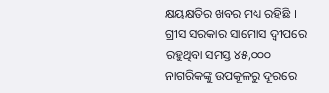କ୍ଷୟକ୍ଷତିର ଖବର ମଧ୍ୟ ରହିଛି ।
ଗ୍ରୀସ ସରକାର ସାମୋସ ଦ୍ୱୀପରେ ରହୁଥିବା ସମସ୍ତ ୪୫,୦୦୦ ନାଗରିକଙ୍କୁ ଉପକୂଳରୁ ଦୂରରେ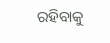ରହିବାକୁ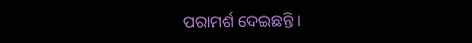ପରାମର୍ଶ ଦେଇଛନ୍ତି ।